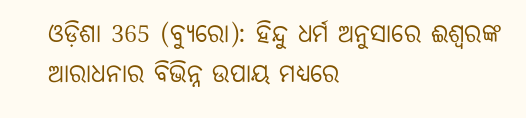ଓଡ଼ିଶା 365 (ବ୍ୟୁରୋ): ହିନ୍ଦୁ ଧର୍ମ ଅନୁସାରେ ଈଶ୍ୱରଙ୍କ ଆରାଧନାର ବିଭିନ୍ନ ଉପାୟ ମଧ୍ୟରେ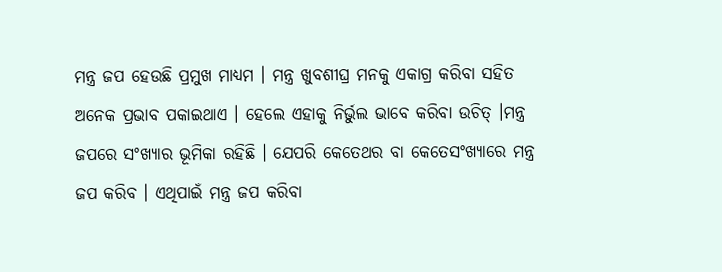ମନ୍ତ୍ର ଜପ ହେଉଛି ପ୍ରମୁଖ ମାଧ୍ୟମ । ମନ୍ତ୍ର ଖୁବଶୀଘ୍ର ମନକୁ ଏକାଗ୍ର କରିବା ସହିତ ଅନେକ ପ୍ରଭାବ ପକାଇଥାଏ । ହେଲେ ଏହାକୁ ନିର୍ଭୁଲ ଭାବେ କରିବା ଉଚିତ୍ ।ମନ୍ତ୍ର ଜପରେ ସଂଖ୍ୟାର ଭୂମିକା ରହିଛି । ଯେପରି କେତେଥର ବା କେତେସଂଖ୍ୟାରେ ମନ୍ତ୍ର ଜପ କରିବ । ଏଥିପାଇଁ ମନ୍ତ୍ର ଜପ କରିବା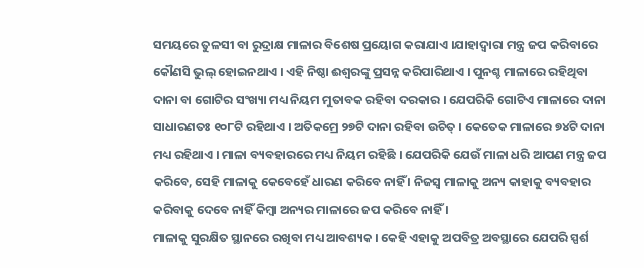ସମୟରେ ତୁଳସୀ ବା ରୁଦ୍ରାକ୍ଷ ମାଳାର ବିଶେଷ ପ୍ରୟୋଗ କରାଯାଏ ।ଯାହାଦ୍ୱାରା ମନ୍ତ୍ର ଜପ କରିବାରେ କୌଣସି ଭୁଲ୍ ହୋଇନଥାଏ । ଏହି ନିଷ୍ଠା ଈଶ୍ୱରଙ୍କୁ ପ୍ରସନ୍ନ କରିପାରିଥାଏ । ପୁନଶ୍ଚ ମାଳାରେ ରହିଥିବା ଦାନା ବା ଗୋଟିର ସଂଖ୍ୟା ମଧ୍ୟ ନିୟମ ମୁତାବକ ରହିବା ଦରକାର । ଯେପରିକି ଗୋଟିଏ ମାଳାରେ ଦାନା ସାଧାରଣତଃ ୧୦୮ଟି ରହିଥାଏ । ଅତିକମ୍ରେ ୨୭ଟି ଦାନା ରହିବା ଉଚିତ୍ । କେତେକ ମାଳାରେ ୭୪ଟି ଦାନା ମଧ୍ୟ ରହିଥାଏ । ମାଳା ବ୍ୟବହାରରେ ମଧ୍ୟ ନିୟମ ରହିଛି । ଯେପରିକି ଯେଉଁ ମାଳା ଧରି ଆପଣ ମନ୍ତ୍ର ଜପ କରିବେ, ସେହି ମାଳାକୁ କେବେହେଁ ଧାରଣ କରିବେ ନାହିଁ । ନିଜସ୍ୱ ମାଳାକୁ ଅନ୍ୟ କାହାକୁ ବ୍ୟବହାର କରିବାକୁ ଦେବେ ନାହିଁ କିମ୍ବା ଅନ୍ୟର ମାଳାରେ ଜପ କରିବେ ନାହିଁ ।
ମାଳାକୁ ସୁରକ୍ଷିତ ସ୍ଥାନରେ ରଖିବା ମଧ୍ୟ ଆବଶ୍ୟକ । କେହି ଏହାକୁ ଅପବିତ୍ର ଅବସ୍ଥାରେ ଯେପରି ସ୍ପର୍ଶ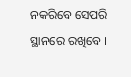ନକରିବେ ସେପରି ସ୍ଥାନରେ ରଖିବେ ।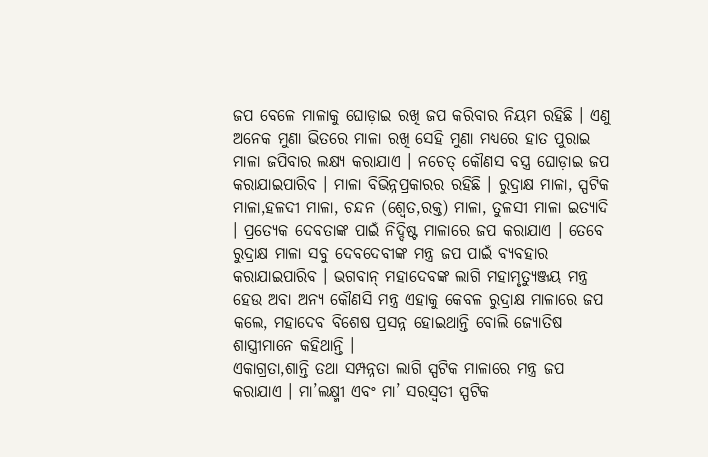ଜପ ବେଳେ ମାଳାକୁ ଘୋଡ଼ାଇ ରଖି ଜପ କରିବାର ନିୟମ ରହିଛି । ଏଣୁ ଅନେକ ମୁଣା ଭିତରେ ମାଳା ରଖି ସେହି ମୁଣା ମଧ୍ୟରେ ହାତ ପୁରାଇ ମାଳା ଜପିବାର ଲକ୍ଷ୍ୟ କରାଯାଏ । ନଚେତ୍ କୌଣସ ବସ୍ତ୍ର ଘୋଡ଼ାଇ ଜପ କରାଯାଇପାରିବ । ମାଳା ବିଭିନ୍ନପ୍ରକାରର ରହିଛି । ରୁଦ୍ରାକ୍ଷ ମାଳା, ସ୍ପଟିକ ମାଳା,ହଳଦୀ ମାଳା, ଚନ୍ଦନ (ଶ୍ୱେତ,ରକ୍ତ) ମାଳା, ତୁଳସୀ ମାଳା ଇତ୍ୟାଦି । ପ୍ରତ୍ୟେକ ଦେବତାଙ୍କ ପାଇଁ ନିଦ୍ଦିଷ୍ଟ ମାଳାରେ ଜପ କରାଯାଏ । ତେବେ ରୁଦ୍ରାକ୍ଷ ମାଳା ସବୁ ଦେବଦେବୀଙ୍କ ମନ୍ତ୍ର ଜପ ପାଇଁ ବ୍ୟବହାର କରାଯାଇପାରିବ । ଭଗବାନ୍ ମହାଦେବଙ୍କ ଲାଗି ମହାମୃତ୍ୟୁଞ୍ଜୟ ମନ୍ତ୍ର ହେଉ ଅବା ଅନ୍ୟ କୌଣସି ମନ୍ତ୍ର ଏହାକୁ କେବଳ ରୁଦ୍ରାକ୍ଷ ମାଳାରେ ଜପ କଲେ, ମହାଦେବ ବିଶେଷ ପ୍ରସନ୍ନ ହୋଇଥାନ୍ତି ବୋଲି ଜ୍ୟୋତିଷ ଶାସ୍ତ୍ରୀମାନେ କହିଥାନ୍ତି ।
ଏକାଗ୍ରତା,ଶାନ୍ତି ତଥା ସମ୍ପନ୍ନତା ଲାଗି ସ୍ପଟିକ ମାଳାରେ ମନ୍ତ୍ର ଜପ କରାଯାଏ । ମା’ଲକ୍ଷ୍ମୀ ଏବଂ ମା’ ସରସ୍ୱତୀ ସ୍ପଟିକ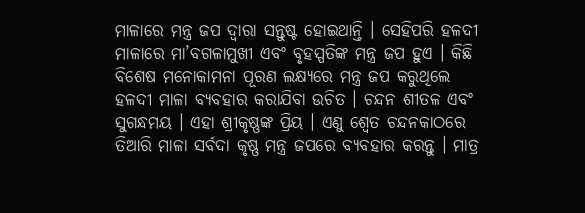ମାଳାରେ ମନ୍ତ୍ର ଜପ ଦ୍ୱାରା ସନ୍ତୁଷ୍ଟ ହୋଇଥାନ୍ତି । ସେହିପରି ହଳଦୀ ମାଳାରେ ମା’ବଗଳାମୁଖୀ ଏବଂ ବୃହସ୍ପତିଙ୍କ ମନ୍ତ୍ର ଜପ ହୁଏ । କିଛି ବିଶେଷ ମନୋକାମନା ପୂରଣ ଲକ୍ଷ୍ୟରେ ମନ୍ତ୍ର ଜପ କରୁଥିଲେ ହଳଦୀ ମାଳା ବ୍ୟବହାର କରାଯିବା ଉଚିତ । ଚନ୍ଦନ ଶୀତଳ ଏବଂ ସୁଗନ୍ଧମୟ । ଏହା ଶ୍ରୀକୃଷ୍ଣଙ୍କ ପ୍ରିୟ । ଏଣୁ ଶ୍ୱେତ ଚନ୍ଦନକାଠରେ ତିଆରି ମାଳା ସର୍ବଦା କୃଷ୍ଣ ମନ୍ତ୍ର ଜପରେ ବ୍ୟବହାର କରନ୍ତୁ । ମାତ୍ର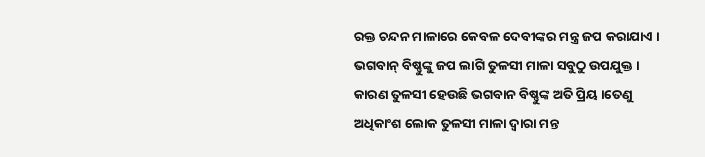ରକ୍ତ ଚନ୍ଦନ ମାଳାରେ କେବଳ ଦେବୀଙ୍କର ମନ୍ତ୍ର ଜପ କରାଯାଏ । ଭଗବାନ୍ ବିଷ୍ଣୁଙ୍କୁ ଜପ ଲାଗି ତୁଳସୀ ମାଳା ସବୁଠୁ ଉପଯୁକ୍ତ । କାରଣ ତୁଳସୀ ହେଉଛି ଭଗବାନ ବିଷ୍ଣୁଙ୍କ ଅତି ପ୍ରିୟ ।ତେଣୁ ଅଧିକାଂଶ ଲୋକ ତୁଳସୀ ମାଳା ଦ୍ୱାରା ମନ୍ତ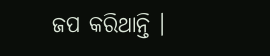ଜପ କରିଥାନ୍ତି ।